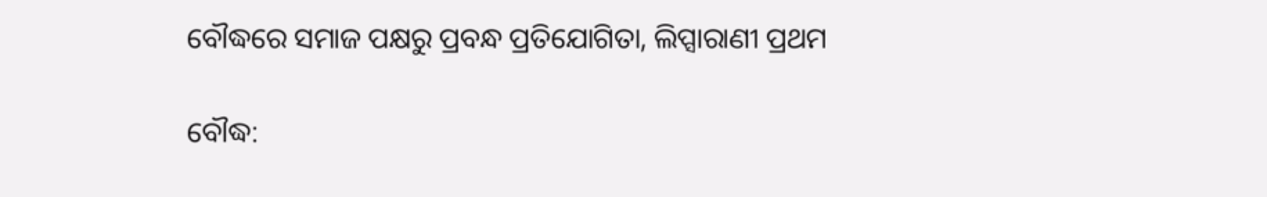ବୌଦ୍ଧରେ ସମାଜ ପକ୍ଷରୁ ପ୍ରବନ୍ଧ ପ୍ରତିଯୋଗିତା, ଲିପ୍ସାରାଣୀ ପ୍ରଥମ

ବୌଦ୍ଧ: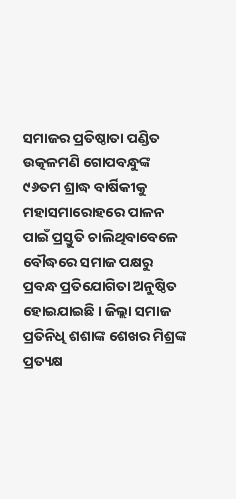ସମାଜର ପ୍ରତିଷ୍ଠାତା ପଣ୍ଡିତ ଉତ୍କଳମଣି ଗୋପବନ୍ଧୁଙ୍କ ୯୬ତମ ଶ୍ରାଦ୍ଧ ବାର୍ଷିକୀକୁ ମହାସମାରୋହରେ ପାଳନ ପାଇଁ ପ୍ରସ୍ତୁତି ଚାଲିଥିବାବେଳେ ବୌଦ୍ଧରେ ସମାଜ ପକ୍ଷରୁ ପ୍ରବନ୍ଧ ପ୍ରତିଯୋଗିତା ଅନୁଷ୍ଠିତ ହୋଇଯାଇଛି । ଜିଲ୍ଲା ସମାଜ ପ୍ରତିନିଧି ଶଶାଙ୍କ ଶେଖର ମିଶ୍ରଙ୍କ ପ୍ରତ୍ୟକ୍ଷ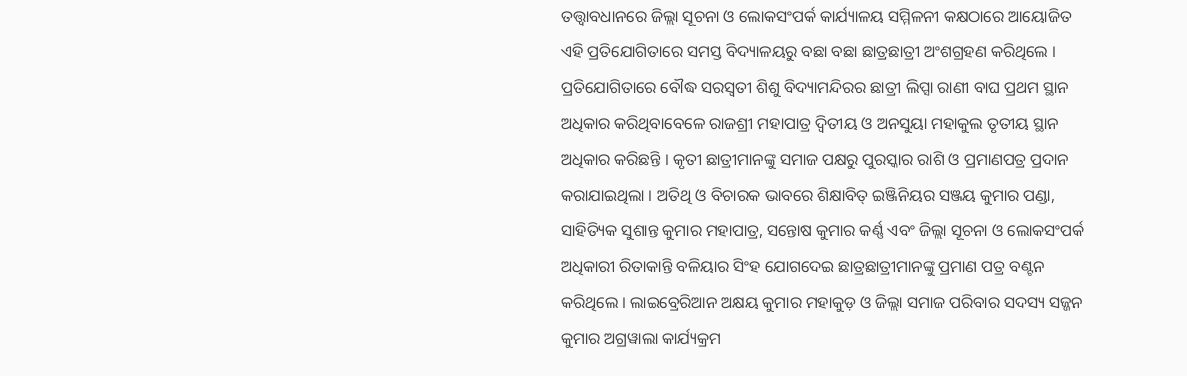ତତ୍ତ୍ଵାବଧାନରେ ଜିଲ୍ଲା ସୂଚନା ଓ ଲୋକସଂପର୍କ କାର୍ଯ୍ୟାଳୟ ସମ୍ମିଳନୀ କକ୍ଷଠାରେ ଆୟୋଜିତ ଏହି ପ୍ରତିଯୋଗିତାରେ ସମସ୍ତ ବିଦ୍ୟାଳୟରୁ ବଛା ବଛା ଛାତ୍ରଛାତ୍ରୀ ଅଂଶଗ୍ରହଣ କରିଥିଲେ । ପ୍ରତିଯୋଗିତାରେ ବୌଦ୍ଧ ସରସ୍ଵତୀ ଶିଶୁ ବିଦ୍ୟାମନ୍ଦିରର ଛାତ୍ରୀ ଲିପ୍ସା ରାଣୀ ବାଘ ପ୍ରଥମ ସ୍ଥାନ ଅଧିକାର କରିଥିବାବେଳେ ରାଜଶ୍ରୀ ମହାପାତ୍ର ଦ୍ଵିତୀୟ ଓ ଅନସୁୟା ମହାକୁଲ ତୃତୀୟ ସ୍ଥାନ ଅଧିକାର କରିଛନ୍ତି । କୃତୀ ଛାତ୍ରୀମାନଙ୍କୁ ସମାଜ ପକ୍ଷରୁ ପୁରସ୍କାର ରାଶି ଓ ପ୍ରମାଣପତ୍ର ପ୍ରଦାନ କରାଯାଇଥିଲା । ଅତିଥି ଓ ବିଚାରକ ଭାବରେ ଶିକ୍ଷାବିତ୍ ଇଞ୍ଜିନିୟର ସଞ୍ଜୟ କୁମାର ପଣ୍ଡା, ସାହିତ୍ୟିକ ସୁଶାନ୍ତ କୁମାର ମହାପାତ୍ର, ସନ୍ତୋଷ କୁମାର କର୍ଣ୍ଣ ଏବଂ ଜିଲ୍ଲା ସୂଚନା ଓ ଲୋକସଂପର୍କ ଅଧିକାରୀ ରିତାକାନ୍ତି ବଳିୟାର ସିଂହ ଯୋଗଦେଇ ଛାତ୍ରଛାତ୍ରୀମାନଙ୍କୁ ପ୍ରମାଣ ପତ୍ର ବଣ୍ଟନ କରିଥିଲେ । ଲାଇବ୍ରେରିଆନ ଅକ୍ଷୟ କୁମାର ମହାକୁଡ଼ ଓ ଜିଲ୍ଲା ସମାଜ ପରିବାର ସଦସ୍ୟ ସଜ୍ଜନ କୁମାର ଅଗ୍ରୱାଲା କାର୍ଯ୍ୟକ୍ରମ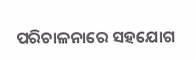ପରିଚାଳନାରେ ସହଯୋଗ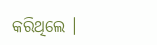କରିଥିଲେ ।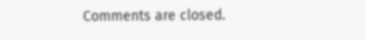Comments are closed.